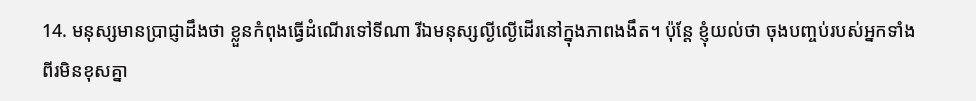14. មនុស្សមានប្រាជ្ញាដឹងថា ខ្លួនកំពុងធ្វើដំណើរទៅទីណា រីឯមនុស្សល្ងីល្ងើដើរនៅក្នុងភាពងងឹត។ ប៉ុន្តែ ខ្ញុំយល់ថា ចុងបញ្ចប់របស់អ្នកទាំងពីរមិនខុសគ្នា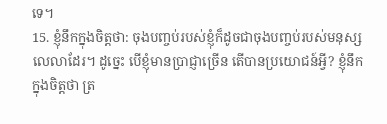ទេ។
15. ខ្ញុំនឹកក្នុងចិត្តថា: ចុងបញ្ចប់របស់ខ្ញុំក៏ដូចជាចុងបញ្ចប់របស់មនុស្សលេលាដែរ។ ដូច្នេះ បើខ្ញុំមានប្រាជ្ញាច្រើន តើបានប្រយោជន៍អ្វី? ខ្ញុំនឹកក្នុងចិត្តថា ត្រ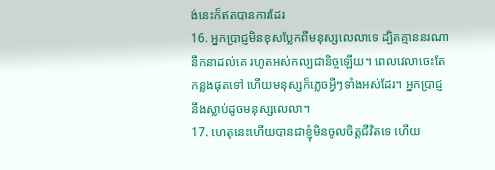ង់នេះក៏ឥតបានការដែរ
16. អ្នកប្រាជ្ញមិនខុសប្លែកពីមនុស្សលេលាទេ ដ្បិតគ្មាននរណានឹកនាដល់គេ រហូតអស់កល្បជានិច្ចឡើយ។ ពេលវេលាចេះតែកន្លងផុតទៅ ហើយមនុស្សក៏ភ្លេចអ្វីៗទាំងអស់ដែរ។ អ្នកប្រាជ្ញនឹងស្លាប់ដូចមនុស្សលេលា។
17. ហេតុនេះហើយបានជាខ្ញុំមិនចូលចិត្តជីវិតទេ ហើយ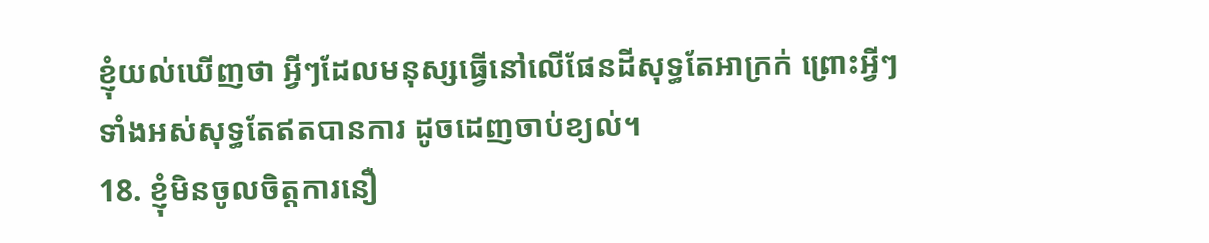ខ្ញុំយល់ឃើញថា អ្វីៗដែលមនុស្សធ្វើនៅលើផែនដីសុទ្ធតែអាក្រក់ ព្រោះអ្វីៗទាំងអស់សុទ្ធតែឥតបានការ ដូចដេញចាប់ខ្យល់។
18. ខ្ញុំមិនចូលចិត្តការនឿ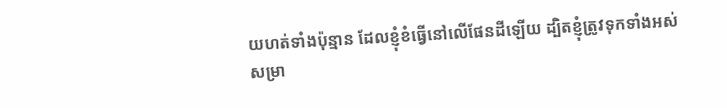យហត់ទាំងប៉ុន្មាន ដែលខ្ញុំខំធ្វើនៅលើផែនដីឡើយ ដ្បិតខ្ញុំត្រូវទុកទាំងអស់សម្រា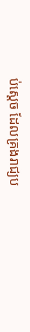ប់ស្ដេច ដែលគ្រងរាជ្យប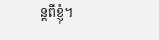ន្តពីខ្ញុំ។